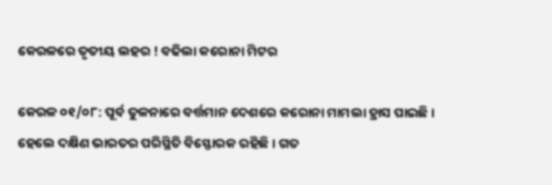କେରଳରେ ତୃତୀୟ ଲହର ! ବଢିଲା କରୋନା ମିଟର

କେରଳ ୦୧/୦୮: ପୂର୍ବ ତୁଳନାରେ ବର୍ତ୍ତମାନ ଦେଶରେ କରୋନା ମାମଲା ହ୍ରାସ ପାଇଛି । ହେଲେ ଦକ୍ଷିଣ ଭାରତର ପରିସ୍ଥିତି ବିସ୍ଫୋରକ ରହିଛି । ଗତ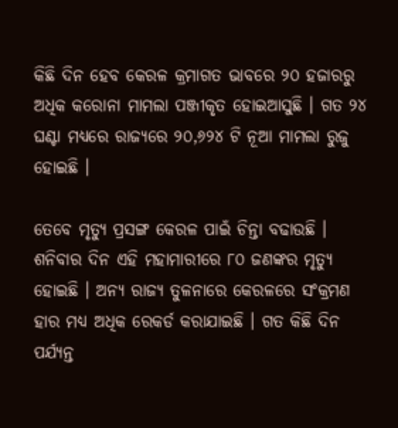କିଛି ଦିନ ହେବ କେରଳ କ୍ରମାଗତ ଭାବରେ ୨୦ ହଜାରରୁ ଅଧିକ କରୋନା ମାମଲା ପଞ୍ଜୀକୃତ ହୋଇଆସୁଛି । ଗତ ୨୪ ଘଣ୍ଟା ମଧ୍ୟରେ ରାଜ୍ୟରେ ୨୦,୬୨୪ ଟି ନୂଆ ମାମଲା ରୁଜୁ ହୋଇଛି ।

ତେବେ ମୃତ୍ୟୁ ପ୍ରସଙ୍ଗ କେରଳ ପାଇଁ ଚିନ୍ତା ବଢାଉଛି । ଶନିବାର ଦିନ ଏହି ମହାମାରୀରେ ୮୦ ଜଣଙ୍କର ମୃତ୍ୟୁ ହୋଇଛି । ଅନ୍ୟ ରାଜ୍ୟ ତୁଳନାରେ କେରଳରେ ସଂକ୍ରମଣ ହାର ମଧ୍ୟ ଅଧିକ ରେକର୍ଡ କରାଯାଇଛି । ଗତ କିଛି ଦିନ ପର୍ଯ୍ୟନ୍ତ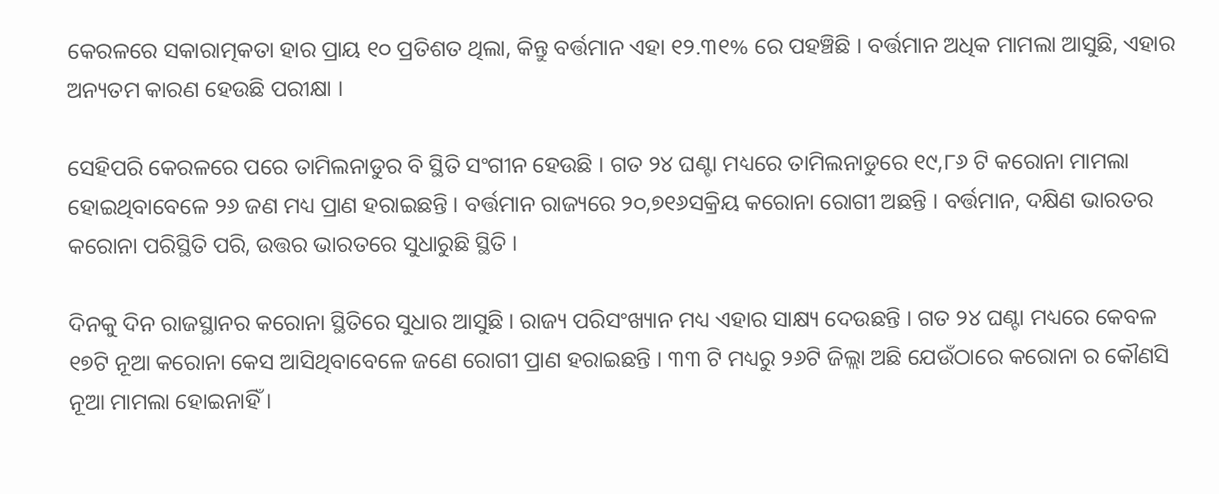କେରଳରେ ସକାରାତ୍ମକତା ହାର ପ୍ରାୟ ୧୦ ପ୍ରତିଶତ ଥିଲା, କିନ୍ତୁ ବର୍ତ୍ତମାନ ଏହା ୧୨.୩୧% ରେ ପହଞ୍ଚିଛି । ବର୍ତ୍ତମାନ ଅଧିକ ମାମଲା ଆସୁଛି, ଏହାର ଅନ୍ୟତମ କାରଣ ହେଉଛି ପରୀକ୍ଷା ।

ସେହିପରି କେରଳରେ ପରେ ତାମିଲନାଡୁର ବି ସ୍ଥିତି ସଂଗୀନ ହେଉଛି । ଗତ ୨୪ ଘଣ୍ଟା ମଧ୍ୟରେ ତାମିଲନାଡୁରେ ୧୯,୮୬ ଟି କରୋନା ମାମଲା ହୋଇଥିବାବେଳେ ୨୬ ଜଣ ମଧ୍ୟ ପ୍ରାଣ ହରାଇଛନ୍ତି । ବର୍ତ୍ତମାନ ରାଜ୍ୟରେ ୨୦,୭୧୬ସକ୍ରିୟ କରୋନା ରୋଗୀ ଅଛନ୍ତି । ବର୍ତ୍ତମାନ, ଦକ୍ଷିଣ ଭାରତର କରୋନା ପରିସ୍ଥିତି ପରି, ଉତ୍ତର ଭାରତରେ ସୁଧାରୁଛି ସ୍ଥିତି ।

ଦିନକୁ ଦିନ ରାଜସ୍ଥାନର କରୋନା ସ୍ଥିତିରେ ସୁଧାର ଆସୁଛି । ରାଜ୍ୟ ପରିସଂଖ୍ୟାନ ମଧ୍ୟ ଏହାର ସାକ୍ଷ୍ୟ ଦେଉଛନ୍ତି । ଗତ ୨୪ ଘଣ୍ଟା ମଧ୍ୟରେ କେବଳ ୧୭ଟି ନୂଆ କରୋନା କେସ ଆସିଥିବାବେଳେ ଜଣେ ରୋଗୀ ପ୍ରାଣ ହରାଇଛନ୍ତି । ୩୩ ଟି ମଧ୍ୟରୁ ୨୬ଟି ଜିଲ୍ଲା ଅଛି ଯେଉଁଠାରେ କରୋନା ର କୌଣସି ନୂଆ ମାମଲା ହୋଇନାହିଁ ।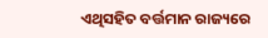ଏଥିସହିତ ବର୍ତ୍ତମାନ ରାଜ୍ୟରେ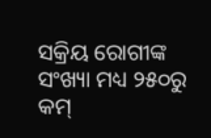ସକ୍ରିୟ ରୋଗୀଙ୍କ ସଂଖ୍ୟା ମଧ୍ୟ ୨୫୦ରୁ କମ୍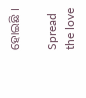ହୋଇଛି ।

Spread the love